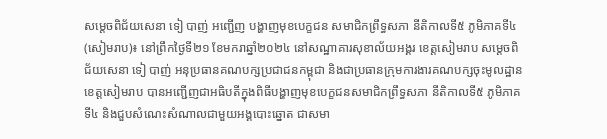សម្ដេចពិជ័យសេនា ទៀ បាញ់ អញ្ជើញ បង្ហាញមុខបេក្ខជន សមាជិកព្រឹទ្ធសភា នីតិកាលទី៥ ភូមិភាគទី៤
(សៀមរាប)៖ នៅព្រឹកថ្ងៃទី២១ ខែមករាឆ្នាំ២០២៤ នៅសណ្ឋាគារសុខាល័យអង្គរ ខេត្តសៀមរាប សម្ដេចពិជ័យសេនា ទៀ បាញ់ អនុប្រធានគណបក្សប្រជាជនកម្ពុជា និងជាប្រធានក្រុមការងារគណបក្សចុះមូលដ្ឋានខេត្តសៀមរាប បានអញ្ជើញជាអធិបតីក្នុងពិធីបង្ហាញមុខបេក្ខជនសមាជិកព្រឹទ្ធសភា នីតិកាលទី៥ ភូមិភាគទី៤ និងជួបសំណេះសំណាលជាមួយអង្គបោះឆ្នោត ជាសមា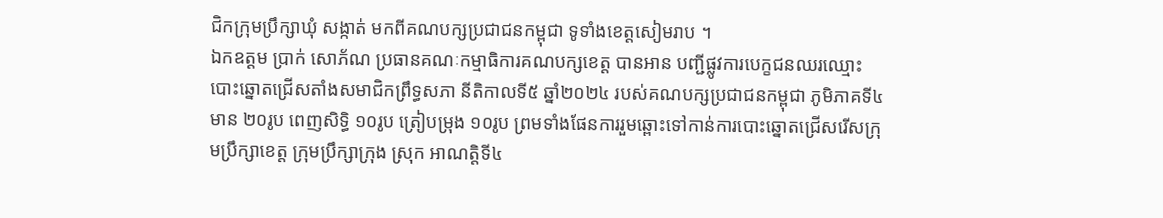ជិកក្រុមប្រឹក្សាឃុំ សង្កាត់ មកពីគណបក្សប្រជាជនកម្ពុជា ទូទាំងខេត្តសៀមរាប ។
ឯកឧត្តម ប្រាក់ សោភ័ណ ប្រធានគណៈកម្មាធិការគណបក្សខេត្ត បានអាន បញ្ជីផ្លូវការបេក្ខជនឈរឈ្មោះបោះឆ្នោតជ្រើសតាំងសមាជិកព្រឹទ្ធសភា នីតិកាលទី៥ ឆ្នាំ២០២៤ របស់គណបក្សប្រជាជនកម្ពុជា ភូមិភាគទី៤ មាន ២០រូប ពេញសិទ្ធិ ១០រូប ត្រៀបម្រុង ១០រូប ព្រមទាំងផែនការរួមឆ្ពោះទៅកាន់ការបោះឆ្នោតជ្រើសរើសក្រុមប្រឹក្សាខេត្ត ក្រុមប្រឹក្សាក្រុង ស្រុក អាណត្តិទី៤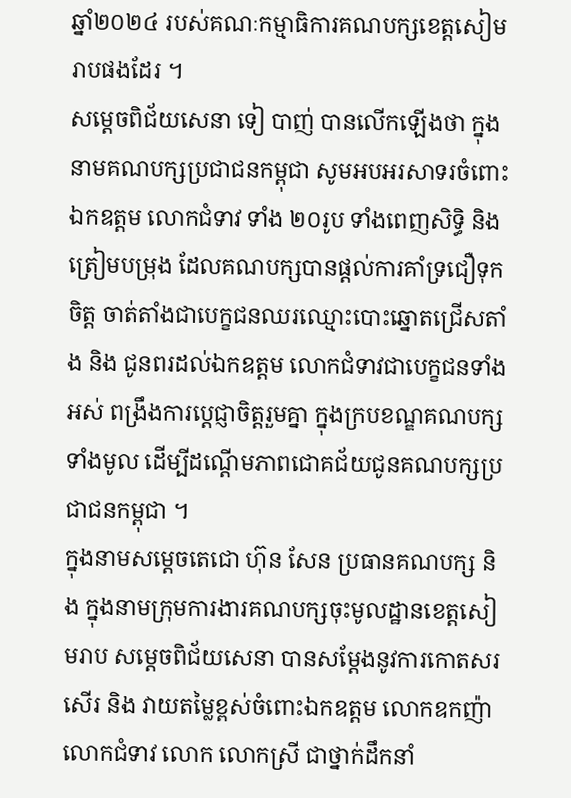ឆ្នាំ២០២៤ របស់គណៈកម្មាធិការគណបក្សខេត្តសៀមរាបផងដែរ ។
សម្ដេចពិជ័យសេនា ទៀ បាញ់ បានលើកឡើងថា ក្នុងនាមគណបក្សប្រជាជនកម្ពុជា សូមអបអរសាទរចំពោះ ឯកឧត្តម លោកជំទាវ ទាំង ២០រូប ទាំងពេញសិទ្ធិ និងត្រៀមបម្រុង ដែលគណបក្សបានផ្ដល់ការគាំទ្រជឿទុកចិត្ត ចាត់តាំងជាបេក្ខជនឈរឈ្មោះបោះឆ្នោតជ្រើសតាំង និង ជូនពរដល់ឯកឧត្តម លោកជំទាវជាបេក្ខជនទាំងអស់ ពង្រឹងការបេ្ដជ្ញាចិត្តរួមគ្នា ក្នុងក្របខណ្ឌគណបក្សទាំងមូល ដើម្បីដណ្ដើមភាពជោគជ័យជូនគណបក្សប្រជាជនកម្ពុជា ។
ក្នុងនាមសម្ដេចតេជោ ហ៊ុន សែន ប្រធានគណបក្ស និង ក្នុងនាមក្រុមការងារគណបក្សចុះមូលដ្ឋានខេត្តសៀមរាប សម្ដេចពិជ័យសេនា បានសម្ដែងនូវការកោតសរសើរ និង វាយតម្លៃខ្ពស់ចំពោះឯកឧត្តម លោកឧកញ៉ា លោកជំទាវ លោក លោកស្រី ជាថ្នាក់ដឹកនាំ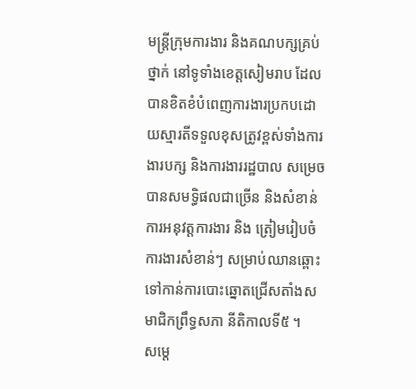មន្ត្រីក្រុមការងារ និងគណបក្សគ្រប់ថ្នាក់ នៅទូទាំងខេត្តសៀមរាប ដែលបានខិតខំបំពេញការងារប្រកបដោយស្មារតីទទួលខុសត្រូវខ្ពស់ទាំងការងារបក្ស និងការងាររដ្ឋបាល សម្រេចបានសមទ្ធិផលជាច្រើន និងសំខាន់ការអនុវត្តការងារ និង ត្រៀមរៀបចំការងារសំខាន់ៗ សម្រាប់ឈានឆ្ពោះទៅកាន់ការបោះឆ្នោតជ្រើសតាំងសមាជិកព្រឹទ្ធសភា នីតិកាលទី៥ ។
សម្តេ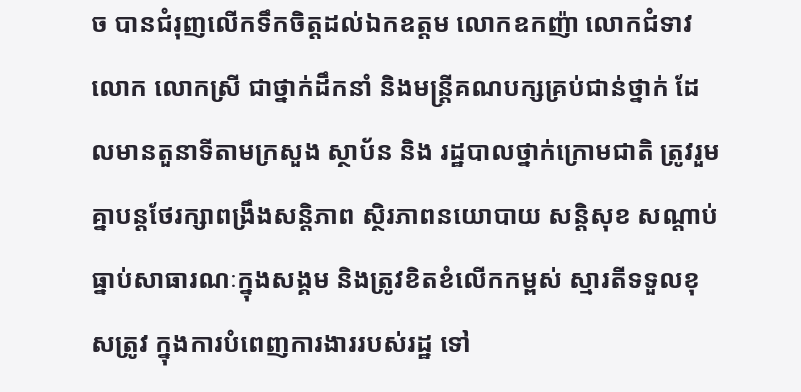ច បានជំរុញលើកទឹកចិត្តដល់ឯកឧត្តម លោកឧកញ៉ា លោកជំទាវ លោក លោកស្រី ជាថ្នាក់ដឹកនាំ និងមន្ត្រីគណបក្សគ្រប់ជាន់ថ្នាក់ ដែលមានតួនាទីតាមក្រសួង ស្ថាប័ន និង រដ្ឋបាលថ្នាក់ក្រោមជាតិ ត្រូវរួមគ្នាបន្តថែរក្សាពង្រឹងសន្តិភាព ស្ថិរភាពនយោបាយ សន្តិសុខ សណ្តាប់ធ្នាប់សាធារណៈក្នុងសង្គម និងត្រូវខិតខំលើកកម្ពស់ ស្មារតីទទួលខុសត្រូវ ក្នុងការបំពេញការងាររបស់រដ្ឋ ទៅ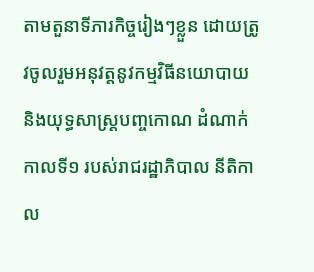តាមតួនាទីភារកិច្ចរៀងៗខ្លួន ដោយត្រូវចូលរួមអនុវត្តនូវកម្មវិធីនយោបាយ និងយុទ្ធសាស្ត្របញ្ចកោណ ដំណាក់កាលទី១ របស់រាជរដ្ឋាភិបាល នីតិកាល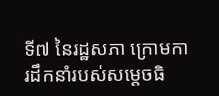ទី៧ នៃរដ្ឋសភា ក្រោមការដឹកនាំរបស់សម្ដេចធិ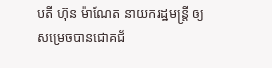បតី ហ៊ុន ម៉ាណែត នាយករដ្ឋមន្ត្រី ឲ្យសម្រេចបានជោគជ័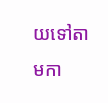យទៅតាមកា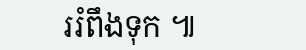ររំពឹងទុក ៕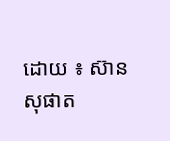ដោយ ៖ ស៊ាន សុផាត